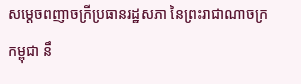សម្តេចពញាចក្រីប្រធានរដ្ឋសភា នៃព្រះរាជាណាចក្រកម្ពុជា នឹ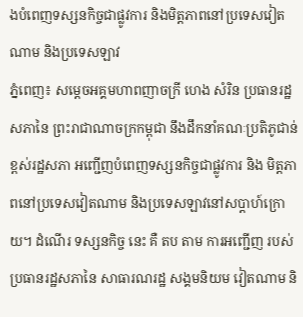ងបំពេញទស្សនកិច្ចជាផ្លូវការ និងមិត្តភាពនៅប្រទេសវៀតណាម និងប្រទេសឡាវ
ភ្នំពេញ៖ សម្ដេចអគ្គមហាពញាចក្រី ហេង សំរិន ប្រធានរដ្ឋសភានៃ ព្រះរាជាណាចក្រកម្ពុជា នឹងដឹកនាំគណៈប្រតិភូជាន់ខ្ពស់រដ្ឋសភា អញ្ជើញបំពេញទស្សនកិច្ចជាផ្លូវការ និង មិត្តភាពនៅប្រទេសវៀតណាម និងប្រទេសឡាវនៅសប្តាហ៍ក្រោយ។ ដំណើរ ទស្សនកិច្ច នេះ គឺ តប តាម ការអញ្ជើញ របស់ ប្រធានរដ្ឋសភានៃ សាធារណរដ្ឋ សង្គមនិយម វៀតណាម និ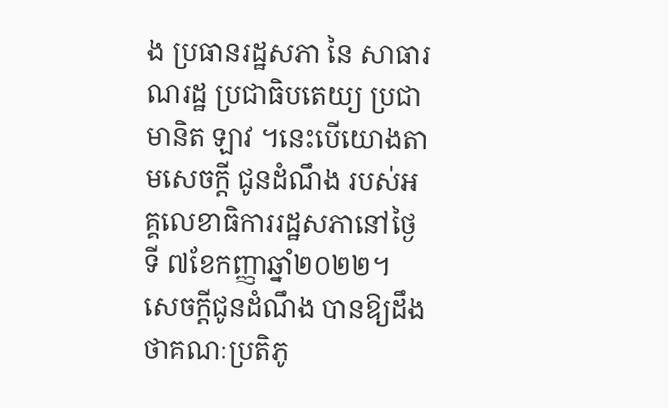ង ប្រធានរដ្ឋសភា នៃ សាធារណរដ្ឋ ប្រជាធិបតេយ្យ ប្រជាមានិត ឡាវ ។នេះបើយោងតាមសេចក្តី ជូនដំណឹង របស់អគ្គលេខាធិការរដ្ឋសភានៅថ្ងៃទី ៧ខែកញ្ញាឆ្នាំ២០២២។
សេចក្តីជូនដំណឹង បានឱ្យដឹងថាគណៈប្រតិភូ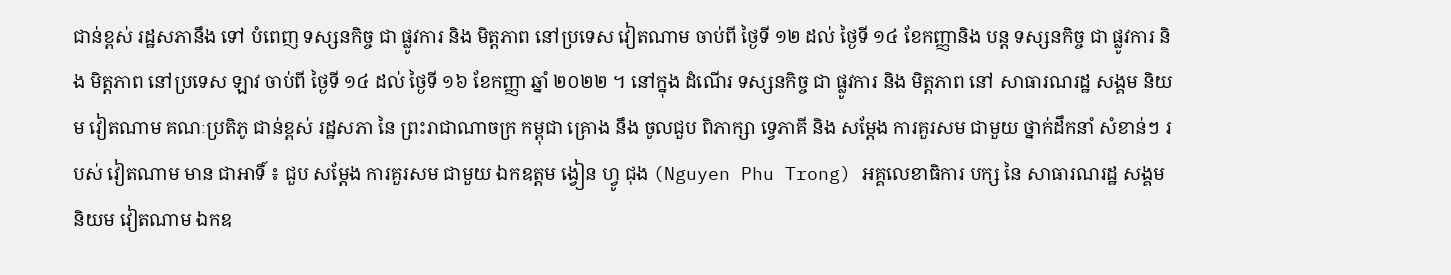ជាន់ខ្ពស់ រដ្ឋសភានឹង ទៅ បំពេញ ទស្សនកិច្ច ជា ផ្លូវការ និង មិត្តភាព នៅប្រទេស វៀតណាម ចាប់ពី ថ្ងៃទី ១២ ដល់ ថ្ងៃទី ១៤ ខែកញ្ញានិង បន្ត ទស្សនកិច្ច ជា ផ្លូវការ និង មិត្តភាព នៅប្រទេស ឡាវ ចាប់ពី ថ្ងៃទី ១៤ ដល់ ថ្ងៃទី ១៦ ខែកញ្ញា ឆ្នាំ ២០២២ ។ នៅក្នុង ដំណើរ ទស្សនកិច្ច ជា ផ្លូវការ និង មិត្តភាព នៅ សាធារណរដ្ឋ សង្គម និយម វៀតណាម គណៈប្រតិភូ ជាន់ខ្ពស់ រដ្ឋសភា នៃ ព្រះរាជាណាចក្រ កម្ពុជា គ្រោង នឹង ចូលជួប ពិភាក្សា ទ្វេភាគី និង សម្តែង ការគួរសម ជាមួយ ថ្នាក់ដឹកនាំ សំខាន់ៗ របស់ វៀតណាម មាន ជាអាទិ៍ ៖ ជួប សម្តែង ការគួរសម ជាមួយ ឯកឧត្តម ង្វៀន ហ្វូ ជុង (Nguyen Phu Trong) អគ្គលេខាធិការ បក្ស នៃ សាធារណរដ្ឋ សង្គមនិយម វៀតណាម ឯកឧ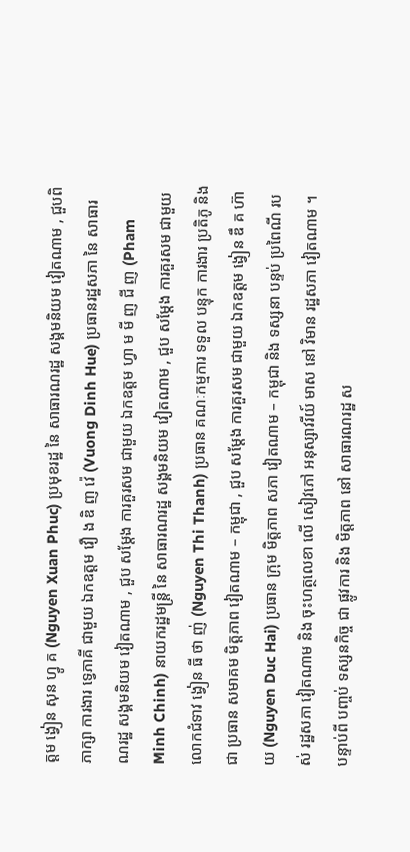ត្តម ង្វៀន សុន ហ្វូ គ (Nguyen Xuan Phuc) ប្រមុខរដ្ឋ នៃ សាធារណរដ្ឋ សង្គមនិយម វៀតណាម , ជួបពិភាក្សា ការងារ ទ្វេភាគី ជាមួយ ឯកឧត្តម វឿ ង ឌិ ញ វ៉េ (Vuong Dinh Hue) ប្រធានរដ្ឋសភា នៃ សាធារណរដ្ឋ សង្គមនិយម វៀតណាម , ជួប សម្តែង ការគួរសម ជាមួយ ឯកឧត្តម ហ្វា ម មី ញ ជី ញ (Pham Minh Chinh) នាយករដ្ឋមន្ត្រី នៃ សាធារណរដ្ឋ សង្គមនិយម វៀតណាម , ជួប សម្តែង ការគួរសម ជាមួយ លោកជំទាវ ង្វៀន ធី ថា ញ់ (Nguyen Thi Thanh) ប្រធាន គណៈកម្មការ ទទួល បន្ទុក ការងារ ប្រតិភូ និង ជា ប្រធាន សមាគម មិត្តភាព វៀតណាម – កម្ពុជា , ជួប សម្តែង ការគួរសម ជាមួយ ឯកឧត្តម ង្វៀន ឌឹ គ ហ៊ា យ (Nguyen Duc Hai) ប្រធាន ក្រុម មិត្តភាព សភា វៀតណាម – កម្ពុជា និង ទស្សនា បន្ទប់ ប្រពៃណី របស់ រដ្ឋសភា វៀតណាម និង ចុះហត្ថលេខា លើ សៀវភៅ អនុស្សាវរីយ៍ មាស នៅ វិមាន រដ្ឋសភា វៀតណាម ។
បន្ទាប់ពី បញ្ចប់ ទស្សនកិច្ច ជា ផ្លូវការ និង មិត្តភាព នៅ សាធារណរដ្ឋ ស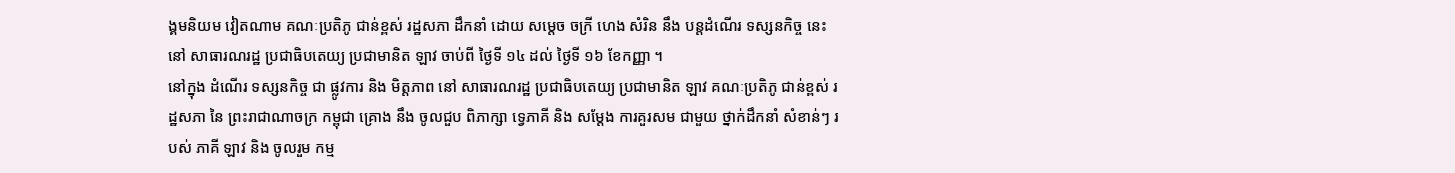ង្គមនិយម វៀតណាម គណៈប្រតិភូ ជាន់ខ្ពស់ រដ្ឋសភា ដឹកនាំ ដោយ សម្តេច ចក្រី ហេង សំរិន នឹង បន្តដំណើរ ទស្សនកិច្ច នេះ នៅ សាធារណរដ្ឋ ប្រជាធិបតេយ្យ ប្រជាមានិត ឡាវ ចាប់ពី ថ្ងៃទី ១៤ ដល់ ថ្ងៃទី ១៦ ខែកញ្ញា ។
នៅក្នុង ដំណើរ ទស្សនកិច្ច ជា ផ្លូវការ និង មិត្តភាព នៅ សាធារណរដ្ឋ ប្រជាធិបតេយ្យ ប្រជាមានិត ឡាវ គណៈប្រតិភូ ជាន់ខ្ពស់ រដ្ឋសភា នៃ ព្រះរាជាណាចក្រ កម្ពុជា គ្រោង នឹង ចូលជួប ពិភាក្សា ទ្វេភាគី និង សម្តែង ការគួរសម ជាមួយ ថ្នាក់ដឹកនាំ សំខាន់ៗ របស់ ភាគី ឡាវ និង ចូលរួម កម្ម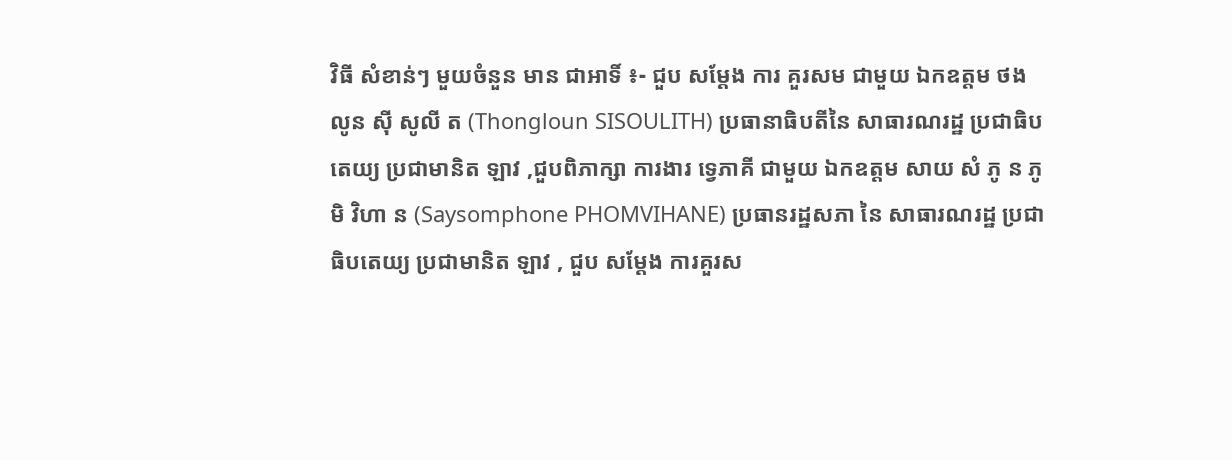វិធី សំខាន់ៗ មួយចំនួន មាន ជាអាទិ៍ ៖- ជួប សម្តែង ការ គួរសម ជាមួយ ឯកឧត្តម ថង លូន ស៊ី សូលី ត (Thongloun SISOULITH) ប្រធានាធិបតីនៃ សាធារណរដ្ឋ ប្រជាធិបតេយ្យ ប្រជាមានិត ឡាវ ,ជួបពិភាក្សា ការងារ ទ្វេភាគី ជាមួយ ឯកឧត្តម សាយ សំ ភូ ន ភូមិ វិហា ន (Saysomphone PHOMVIHANE) ប្រធានរដ្ឋសភា នៃ សាធារណរដ្ឋ ប្រជាធិបតេយ្យ ប្រជាមានិត ឡាវ , ជួប សម្តែង ការគួរស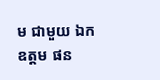ម ជាមួយ ឯកឧត្តម ផន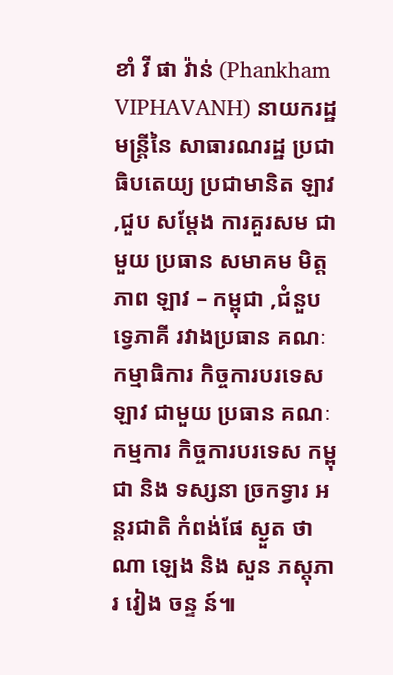ខាំ វី ផា វ៉ាន់ (Phankham VIPHAVANH) នាយករដ្ឋមន្ត្រីនៃ សាធារណរដ្ឋ ប្រជាធិបតេយ្យ ប្រជាមានិត ឡាវ ,ជួប សម្តែង ការគួរសម ជាមួយ ប្រធាន សមាគម មិត្តភាព ឡាវ – កម្ពុជា ,ជំនួប ទ្វេភាគី រវាងប្រធាន គណៈកម្មាធិការ កិច្ចការបរទេស ឡាវ ជាមួយ ប្រធាន គណៈកម្មការ កិច្ចការបរទេស កម្ពុជា និង ទស្សនា ច្រកទ្វារ អន្តរជាតិ កំពង់ផែ ស្ងួត ថា ណា ឡេង និង សួន ភស្តុភារ វៀង ចន្ទ ន៍៕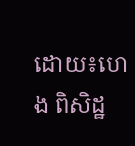ដោយ៖ហេង ពិសិដ្ឋ